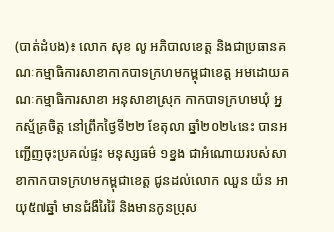(បាត់ដំបង)៖ លោក សុខ លូ អភិបាលខេត្ត និងជាប្រធានគណៈកម្មាធិការសាខាកាកបាទក្រហមកម្ពុជាខេត្ត អមដោយគណៈកម្មាធិការសាខា អនុសាខាស្រុក កាកបាទក្រហមឃុំ អ្នកស្ម័គ្រចិត្ត នៅព្រឹកថ្ងៃទី២២ ខែតុលា ឆ្នាំ២០២៤នេះ បានអញ្ជើញចុះប្រគល់ផ្ទះ មនុស្សធម៌ ១ខ្នង ជាអំណោយរបស់សាខាកាកបាទក្រហមកម្ពុជាខេត្ត ជូនដល់លោក ឈួន យ៉ន អាយុ៥៧ឆ្នាំ មានជំងឺរៃរ៉ៃ និងមានកូនប្រុស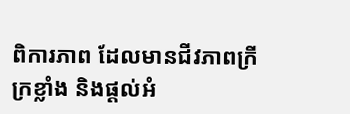ពិការភាព ដែលមានជីវភាពក្រីក្រខ្លាំង និងផ្តល់អំ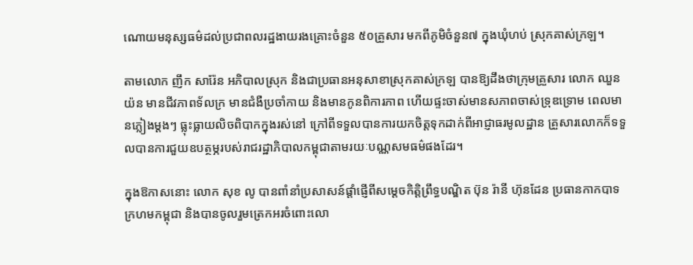ណោយមនុស្សធម៌ដល់ប្រជាពលរដ្ឋងាយរងគ្រោះចំនួន ៥០គ្រួសារ មកពីភូមិចំនួន៧ ក្នុងឃុំហប់ ស្រុកគាស់ក្រឡ។

តាមលោក ញឹក សារ៉ែន អភិបាលស្រុក និងជាប្រធានអនុសាខាស្រុកគាស់ក្រឡ បានឱ្យដឹងថាក្រុមគ្រួសារ លោក ឈួន យ៉ន មានជីវភាពទ័លក្រ មានជំងឺប្រចាំកាយ និងមានកូនពិការភាព ហើយផ្ទះចាស់មានសភាពចាស់ទ្រុឌទ្រោម ពេលមានភ្លៀងម្តងៗ ធ្លុះធ្លាយលិចពិបាកក្នុងរស់នៅ ក្រៅពីទទួលបានការយកចិត្តទុកដាក់ពីអាជ្ញាធរមូលដ្ឋាន គ្រួសារលោកក៏ទទួលបានការជួយឧបត្ថម្ភរបស់រាជរដ្ឋាភិបាលកម្ពុជាតាមរយៈបណ្ណសមធម៌ផងដែរ។

ក្នុងឱកាសនោះ លោក សុខ លូ បានពាំនាំប្រសាសន៍ផ្តាំផ្ញើពីសម្តេចកិត្តិព្រឹទ្ធបណ្ឌិត ប៊ុន រ៉ានី ហ៊ុនដែន ប្រធានកាកបាទក្រហមកម្ពុជា និងបានចូលរួមត្រេកអរចំពោះលោ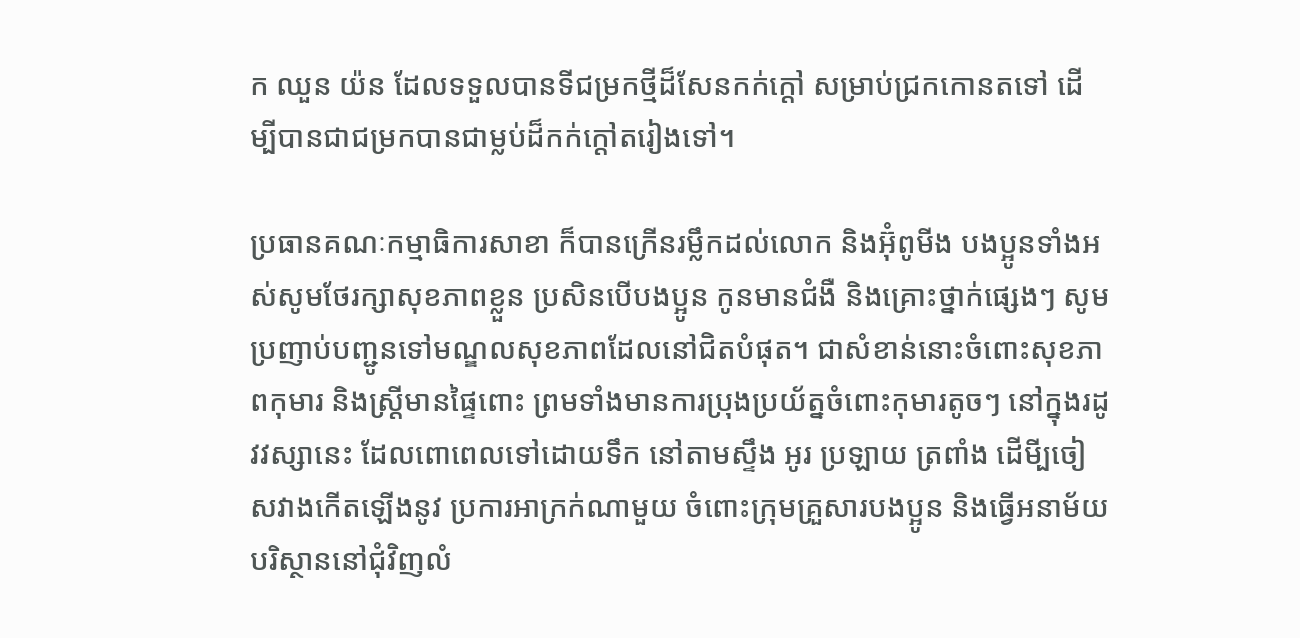ក ឈួន យ៉ន ដែលទទួលបានទីជម្រកថ្មីដ៏សែនកក់ក្ដៅ សម្រាប់ជ្រកកោនតទៅ ដើម្បីបានជាជម្រកបានជាម្លប់ដ៏កក់ក្តៅតរៀងទៅ។

ប្រធានគណៈកម្មាធិការសាខា ក៏បានក្រើនរម្លឹកដល់លោក និងអ៊ុំពូមីង បងប្អូនទាំងអស់សូមថែរក្សាសុខភាពខ្លួន ប្រសិនបើបងប្អូន កូនមានជំងឺ និងគ្រោះថ្នាក់ផ្សេងៗ សូមប្រញាប់បញ្ជូនទៅមណ្ឌលសុខភាពដែលនៅជិតបំផុត។ ជាសំខាន់នោះចំពោះសុខភាពកុមារ និងស្ត្រីមានផ្ទៃពោះ ព្រមទាំងមានការប្រុងប្រយ័ត្នចំពោះកុមារតូចៗ នៅក្នុងរដូវវស្សានេះ ដែលពោពេលទៅដោយទឹក នៅតាមស្ទឹង អូរ ប្រឡាយ ត្រពាំង ដើមី្បចៀសវាងកើតឡើងនូវ ប្រការអាក្រក់ណាមួយ ចំពោះក្រុមគ្រួសារបងប្អូន និងធ្វើអនាម័យ បរិស្ថាននៅជុំវិញលំ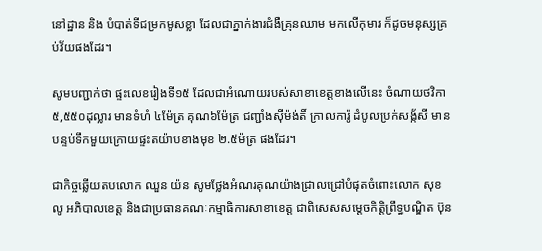នៅដ្ឋាន និង បំបាត់ទីជម្រកមូសខ្លា ដែលជាភ្នាក់ងារជំងឺគ្រុនឈាម មកលើកុមារ ក៏ដូចមនុស្សគ្រប់វ័យផងដែរ។

សូមបញ្ជាក់ថា ផ្ទះលេខរៀងទី១៥ ដែលជាអំណោយរបស់សាខាខេត្តខាងលើនេះ ចំណាយថវិកា ៥,៥៥០ដុល្លារ មានទំហំ ៤ម៉ែត្រ គុណ៦ម៉ែត្រ ជញ្ជាំងស៊ីម៉ង់តិ៍ ក្រាលការ៉ូ ដំបូលប្រក់សង្ក័សី មានបន្ទប់ទឹកមួយក្រោយផ្ទះតយ៉ាបខាងមុខ ២.៥ម៉ត្រ ផងដែរ។

ជាកិច្ចឆ្លើយតបលោក ឈួន យ៉ន សូមថ្លែងអំណរគុណយ៉ាងជ្រាលជ្រៅបំផុតចំពោះលោក សុខ លូ អភិបាលខេត្ត និងជាប្រធានគណៈកម្មាធិការសាខាខេត្ត ជាពិសេសសម្តេចកិត្តិព្រឹទ្ធបណ្ឌិត ប៊ុន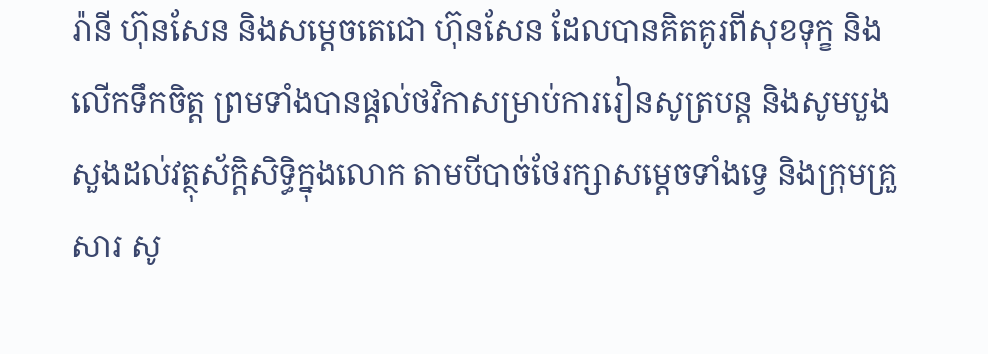រ៉ានី ហ៊ុនសែន និងសម្តេចតេជោ ហ៊ុនសែន ដែលបានគិតគូរពីសុខទុក្ខ និងលើកទឹកចិត្ត ព្រមទាំងបានផ្តល់ថវិកាសម្រាប់ការរៀនសូត្របន្ត និងសូមបួងសួងដល់វត្ថុស័ក្តិសិទ្ធិក្នុងលោក តាមបីបាច់ថែរក្សាសម្តេចទាំងទ្វេ និងក្រុមគ្រួសារ សូ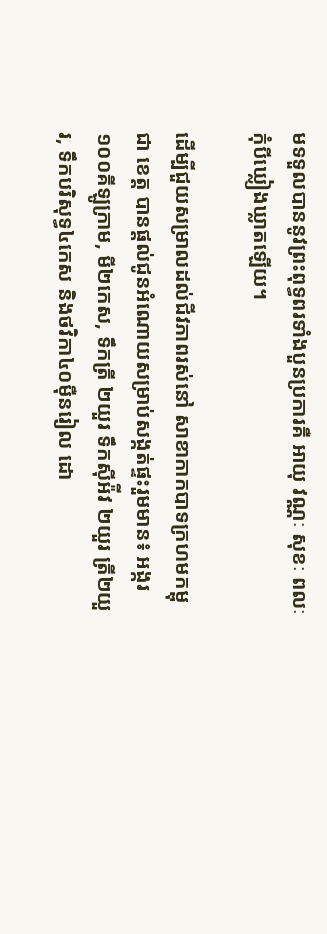មទទួលបាននូវព្រះពុទ្ធពរទាំងបួនប្រការគឺ អាយុ វណ្ណៈ សុខៈ ពលៈ កុំបីឃ្លៀងឃ្លាតឡើយ។

ដើម្បីជួយសម្រាលដល់ជីវភាពរស់នៅ សាខាកាកបាទក្រហមកម្ពុជា ខេត្ត បានផ្តល់ជូនអំណោយសម្រាប់សង្កត់ផ្ទះរួមមាន៖ អង្ករ ១០០គីឡូក្រាម, មី២កេស, ទឹកត្រី ២យួរ ទឹកស៊ីអ៉ីវ ២យួរ ត្រី២យួរ, ទឹកបរិសុទ្ធ៤កេស និងថវិកា៤០ម៉ឺនរៀល ដោ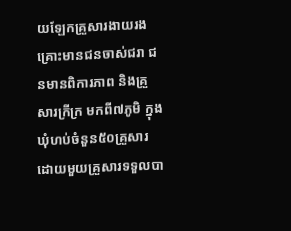យឡែកគ្រួសារងាយរងគ្រោះមានជនចាស់ជរា ជនមានពិការភាព និងគ្រួសារក្រីក្រ មកពី៧ភូមិ ក្នុងឃុំហប់ចំនួន៥០គ្រួសារ ដោយមួយគ្រួសារទទួលបា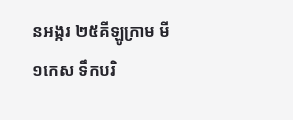នអង្ករ ២៥គីឡូក្រាម មី១កេស ទឹកបរិ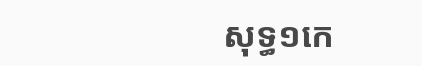សុទ្ធ១កេ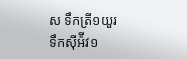ស ទឹកត្រី១យួរ ទឹកស៊ីអ៉ីវ១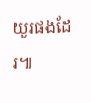យួរផងដែរ៕